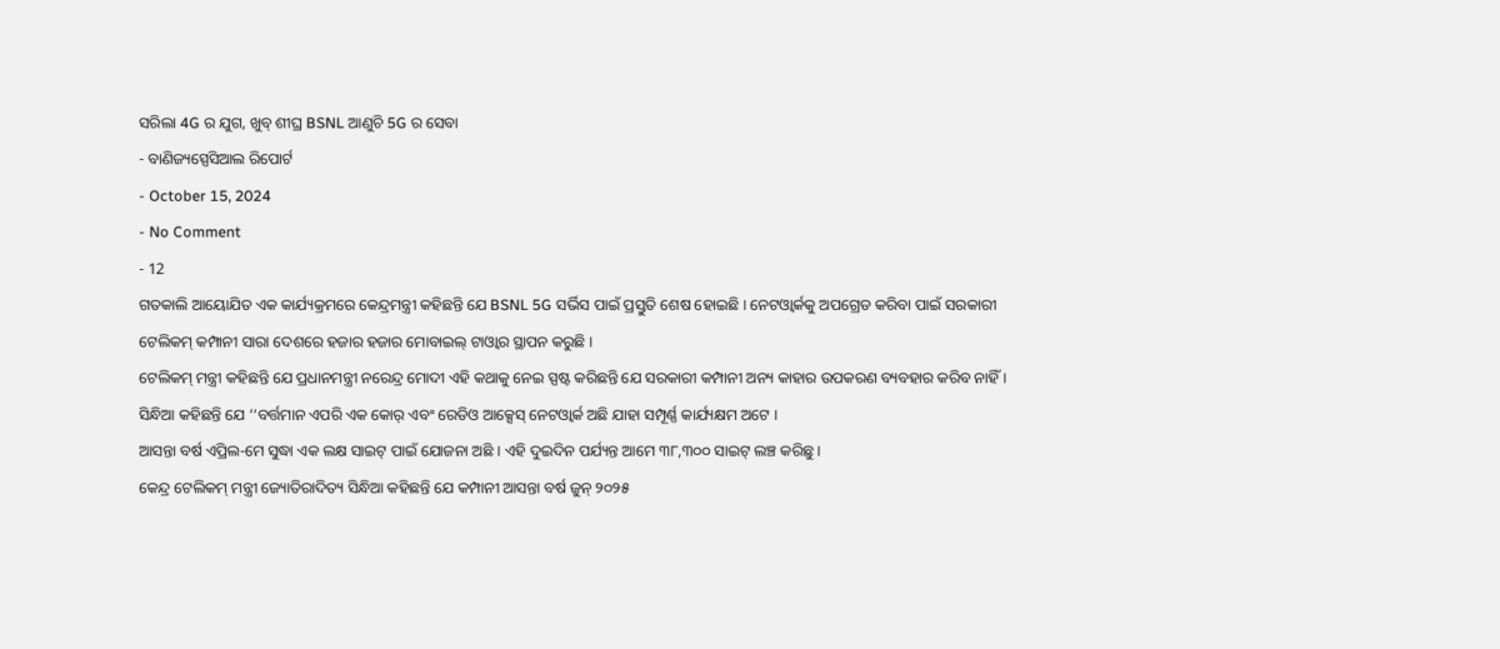ସରିଲା 4G ର ଯୁଗ, ଖୁବ୍ ଶୀଘ୍ର BSNL ଆଣୁଚି 5G ର ସେବା
- ବାଣିଜ୍ୟସ୍ପେସିଆଲ ରିପୋର୍ଟ
- October 15, 2024
- No Comment
- 12
ଗତକାଲି ଆୟୋଯିତ ଏକ କାର୍ଯ୍ୟକ୍ରମରେ କେନ୍ଦ୍ରମନ୍ତ୍ରୀ କହିଛନ୍ତି ଯେ BSNL 5G ସର୍ଭିସ ପାଇଁ ପ୍ରସ୍ତୁତି ଶେଷ ହୋଇଛି । ନେଟଓ୍ୱାର୍କକୁ ଅପଗ୍ରେଡ କରିବା ପାଇଁ ସରକାରୀ ଟେଲିକମ୍ କମ୍ପାନୀ ସାରା ଦେଶରେ ହଜାର ହଜାର ମୋବାଇଲ୍ ଟାଓ୍ୱାର ସ୍ଥାପନ କରୁଛି ।
ଟେଲିକମ୍ ମନ୍ତ୍ରୀ କହିଛନ୍ତି ଯେ ପ୍ରଧାନମନ୍ତ୍ରୀ ନରେନ୍ଦ୍ର ମୋଦୀ ଏହି କଥାକୁ ନେଇ ସ୍ପଷ୍ଟ କରିଛନ୍ତି ଯେ ସରକାରୀ କମ୍ପାନୀ ଅନ୍ୟ କାହାର ଉପକରଣ ବ୍ୟବହାର କରିବ ନାହିଁ । ସିନ୍ଧିଆ କହିଛନ୍ତି ଯେ ‘‘ବର୍ତ୍ତମାନ ଏପରି ଏକ କୋର୍ ଏବଂ ରେଡିଓ ଆକ୍ସେସ୍ ନେଟଓ୍ୱାର୍କ ଅଛି ଯାହା ସମ୍ପୂର୍ଣ୍ଣ କାର୍ଯ୍ୟକ୍ଷମ ଅଟେ ।
ଆସନ୍ତା ବର୍ଷ ଏପ୍ରିଲ-ମେ ସୁଦ୍ଧା ଏକ ଲକ୍ଷ ସାଇଟ୍ ପାଇଁ ଯୋଜନା ଅଛି । ଏହି ଦୁଇଦିନ ପର୍ଯ୍ୟନ୍ତ ଆମେ ୩୮,୩୦୦ ସାଇଟ୍ ଲଞ୍ଚ କରିଛୁ ।
କେନ୍ଦ୍ର ଟେଲିକମ୍ ମନ୍ତ୍ରୀ ଜ୍ୟୋତିରାଦିତ୍ୟ ସିନ୍ଧିଆ କହିଛନ୍ତି ଯେ କମ୍ପାନୀ ଆସନ୍ତା ବର୍ଷ ଜୁନ୍ ୨୦୨୫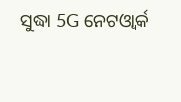ସୁଦ୍ଧା 5G ନେଟଓ୍ୱାର୍କ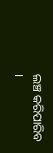ଲଞ୍ଚ କରିପାରିବ ।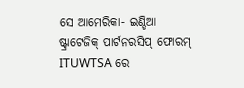ସେ ଆମେରିକା- ଇଣ୍ଡିଆ ଷ୍ଟ୍ରାଟେଜିକ୍ ପାର୍ଟନରସିପ୍ ଫୋରମ୍ ITUWTSA ରେ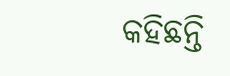କହିଛନ୍ତି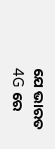ଯେ ଭାରତ 4G ରେ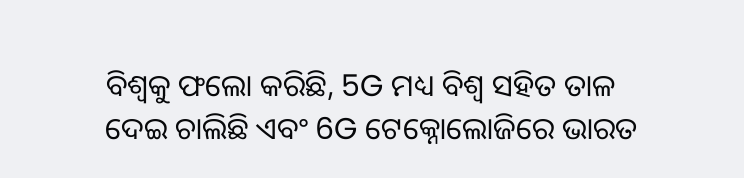ବିଶ୍ୱକୁ ଫଲୋ କରିଛି, 5G ମଧ୍ୟ ବିଶ୍ୱ ସହିତ ତାଳ ଦେଇ ଚାଲିଛି ଏବଂ 6G ଟେକ୍ନୋଲୋଜିରେ ଭାରତ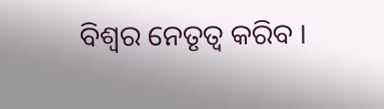ବିଶ୍ୱର ନେତୃତ୍ୱ କରିବ ।